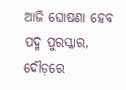ଆଜି ଘୋଷଣା ହେବ ପଦ୍ମ ପୁରସ୍କାର, ଦୌଡ଼ରେ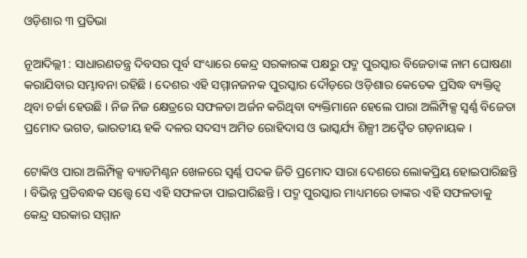ଓଡ଼ିଶାର ୩ ପ୍ରତିଭା

ନୂଆଦିଲ୍ଲୀ : ସାଧାରଣତନ୍ତ୍ର ଦିବସର ପୂର୍ବ ସଂଧ୍ୟାରେ କେନ୍ଦ୍ର ସରକାରଙ୍କ ପକ୍ଷରୁ ପଦ୍ମ ପୁରସ୍କାର ବିଜେତାଙ୍କ ନାମ ଘୋଷଣା କରାଯିବାର ସମ୍ଭାବନା ରହିଛି । ଦେଶର ଏହି ସମ୍ମାନଜନକ ପୁରସ୍କାର ଦୌଡ଼ରେ ଓଡ଼ିଶାର କେତେକ ପ୍ରସିଦ୍ଧ ବ୍ୟକ୍ତିତ୍ବ ଥିବା ଚର୍ଚ୍ଚା ହେଉଛି । ନିଜ ନିଜ କ୍ଷେତ୍ରରେ ସଫଳତା ଅର୍ଜନ କରିଥିବା ବ୍ୟକ୍ତିମାନେ ହେଲେ ପାରା ଅଲିମ୍ପିକ୍ସ ସ୍ବର୍ଣ୍ଣ ବିଜେତା ପ୍ରମୋଦ ଭଗତ, ଭାରତୀୟ ହକି ଦଳର ସଦସ୍ୟ ଅମିତ ରୋହିଦାସ ଓ ଭାସ୍କର୍ଯ୍ୟ ଶିଳ୍ପୀ ଅଦ୍ବୈତ ଗଡ଼ନାୟକ ।

ଟୋକିଓ ପାରା ଅଲିମ୍ପିକ୍ସ ବ୍ୟାଡମିଣ୍ଟନ ଖେଳରେ ସ୍ବର୍ଣ୍ଣ ପଦକ ଜିତି ପ୍ରମୋଦ ସାରା ଦେଶରେ ଲୋକପ୍ରିୟ ହୋଇପାରିଛନ୍ତି । ବିଭିନ୍ନ ପ୍ରତିବନ୍ଧକ ସତ୍ତ୍ବେ ସେ ଏହି ସଫଳତା ପାଇପାରିଛନ୍ତି । ପଦ୍ମ ପୁରସ୍କାର ମାଧ୍ୟମରେ ତାଙ୍କର ଏହି ସଫଳତାକୁ କେନ୍ଦ୍ର ସରକାର ସମ୍ମାନ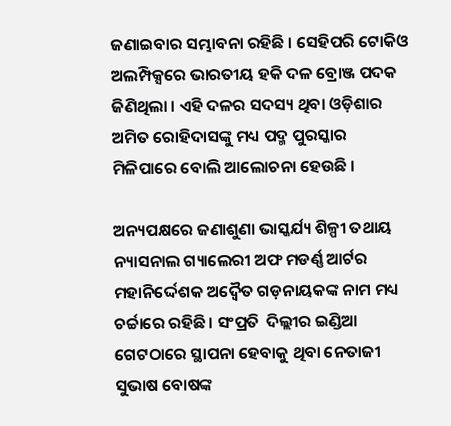ଜଣାଇବାର ସମ୍ଭାବନା ରହିଛି । ସେହିପରି ଟୋକିଓ ଅଲମ୍ପିକ୍ସରେ ଭାରତୀୟ ହକି ଦଳ ବ୍ରୋଞ୍ଜ ପଦକ ଜିଣିଥିଲା । ଏହି ଦଳର ସଦସ୍ୟ ଥିବା ଓଡ଼ିଶାର ଅମିତ ରୋହିଦାସଙ୍କୁ ମଧ୍ୟ ପଦ୍ମ ପୁରସ୍କାର ମିଳିପାରେ ବୋଲି ଆଲୋଚନା ହେଉଛି ।

ଅନ୍ୟପକ୍ଷରେ ଜଣାଶୁଣା ଭାସ୍କର୍ଯ୍ୟ ଶିଳ୍ପୀ ତଥାୟ  ନ୍ୟାସନାଲ ଗ୍ୟାଲେରୀ ଅଫ ମଡର୍ଣ୍ଣ ଆର୍ଟର ମହାନିର୍ଦ୍ଦେଶକ ଅଦ୍ବୈତ ଗଡ଼ନାୟକଙ୍କ ନାମ ମଧ୍ୟ ଚର୍ଚ୍ଚାରେ ରହିଛି। ସଂପ୍ରତି  ଦିଲ୍ଲୀର ଇଣ୍ଡିଆ ଗେଟଠାରେ ସ୍ଥାପନା ହେବାକୁ ଥିବା ନେତାଜୀ ସୁଭାଷ ବୋଷଙ୍କ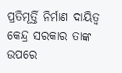ପ୍ରତିମୂର୍ତ୍ତି ନିର୍ମାଣ ଦାୟିତ୍ବ କେନ୍ଦ୍ର ସରକାର ତାଙ୍କ ଉପରେ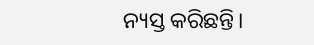ନ୍ୟସ୍ତ କରିଛନ୍ତି।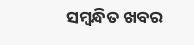ସମ୍ବନ୍ଧିତ ଖବର